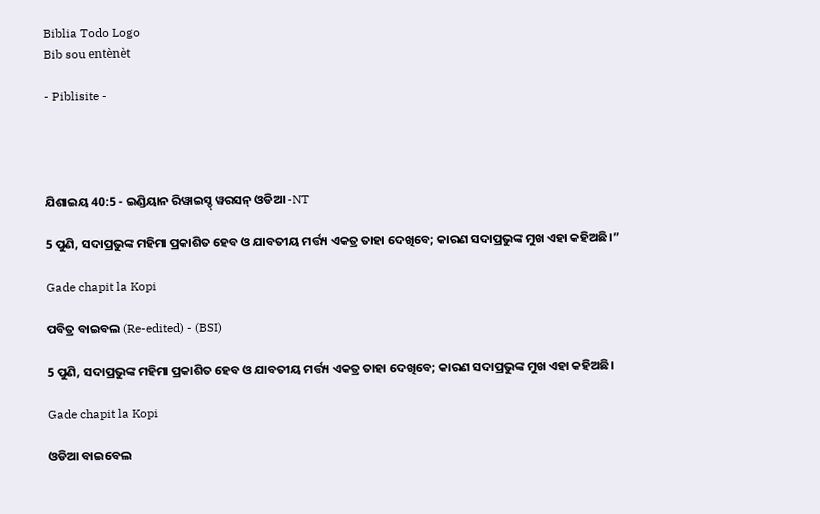Biblia Todo Logo
Bib sou entènèt

- Piblisite -




ଯିଶାଇୟ 40:5 - ଇଣ୍ଡିୟାନ ରିୱାଇସ୍ଡ୍ ୱରସନ୍ ଓଡିଆ -NT

5 ପୁଣି, ସଦାପ୍ରଭୁଙ୍କ ମହିମା ପ୍ରକାଶିତ ହେବ ଓ ଯାବତୀୟ ମର୍ତ୍ତ୍ୟ ଏକତ୍ର ତାହା ଦେଖିବେ; କାରଣ ସଦାପ୍ରଭୁଙ୍କ ମୁଖ ଏହା କହିଅଛି।”

Gade chapit la Kopi

ପବିତ୍ର ବାଇବଲ (Re-edited) - (BSI)

5 ପୁଣି, ସଦାପ୍ରଭୁଙ୍କ ମହିମା ପ୍ରକାଶିତ ହେବ ଓ ଯାବତୀୟ ମର୍ତ୍ତ୍ୟ ଏକତ୍ର ତାହା ଦେଖିବେ; କାରଣ ସଦାପ୍ରଭୁଙ୍କ ମୁଖ ଏହା କହିଅଛି।

Gade chapit la Kopi

ଓଡିଆ ବାଇବେଲ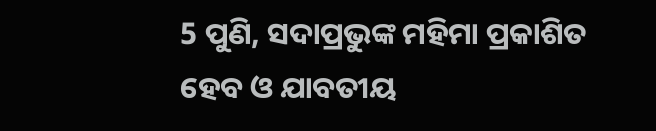5 ପୁଣି, ସଦାପ୍ରଭୁଙ୍କ ମହିମା ପ୍ରକାଶିତ ହେବ ଓ ଯାବତୀୟ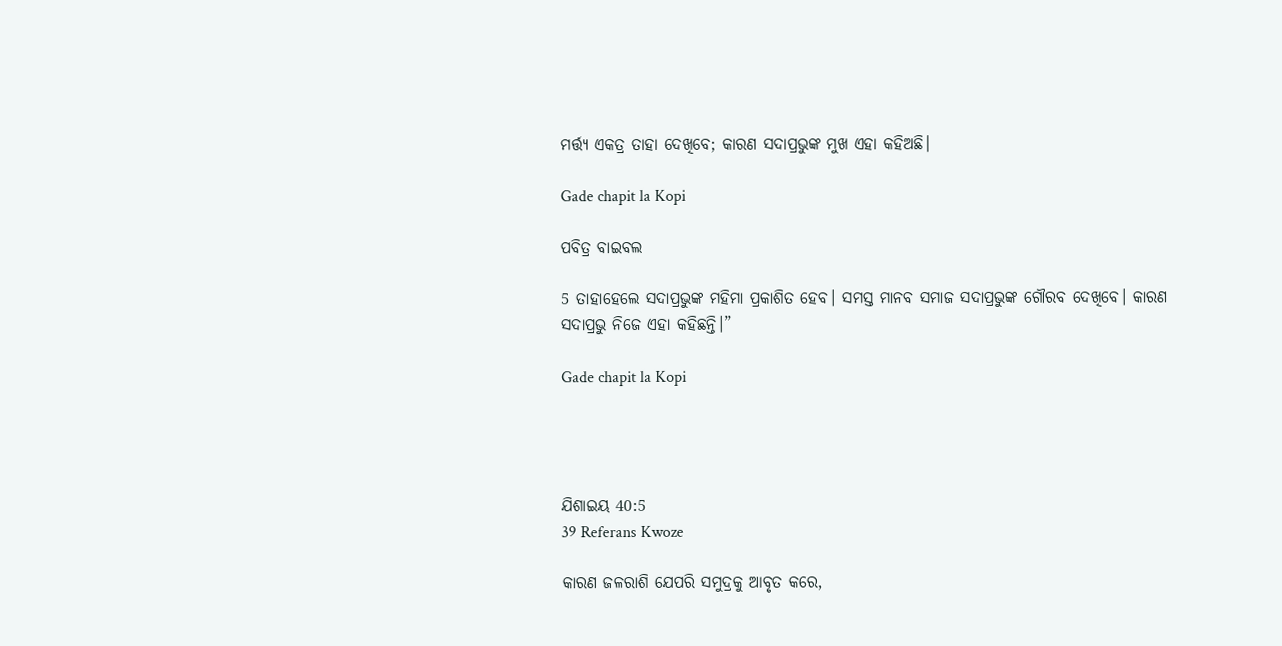ମର୍ତ୍ତ୍ୟ ଏକତ୍ର ତାହା ଦେଖିବେ; କାରଣ ସଦାପ୍ରଭୁଙ୍କ ମୁଖ ଏହା କହିଅଛି।

Gade chapit la Kopi

ପବିତ୍ର ବାଇବଲ

5 ତାହାହେଲେ ସଦାପ୍ରଭୁଙ୍କ ମହିମା ପ୍ରକାଶିତ ହେବ। ସମସ୍ତ ମାନବ ସମାଜ ସଦାପ୍ରଭୁଙ୍କ ଗୌରବ ଦେଖିବେ। କାରଣ ସଦାପ୍ରଭୁ ନିଜେ ଏହା କହିଛନ୍ତି।”

Gade chapit la Kopi




ଯିଶାଇୟ 40:5
39 Referans Kwoze

କାରଣ ଜଳରାଶି ଯେପରି ସମୁଦ୍ରକୁ ଆବୃତ କରେ,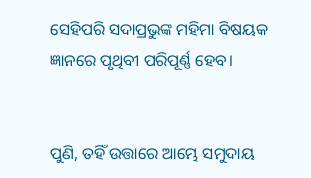ସେହିପରି ସଦାପ୍ରଭୁଙ୍କ ମହିମା ବିଷୟକ ଜ୍ଞାନରେ ପୃଥିବୀ ପରିପୂର୍ଣ୍ଣ ହେବ।


ପୁଣି, ତହିଁ ଉତ୍ତାରେ ଆମ୍ଭେ ସମୁଦାୟ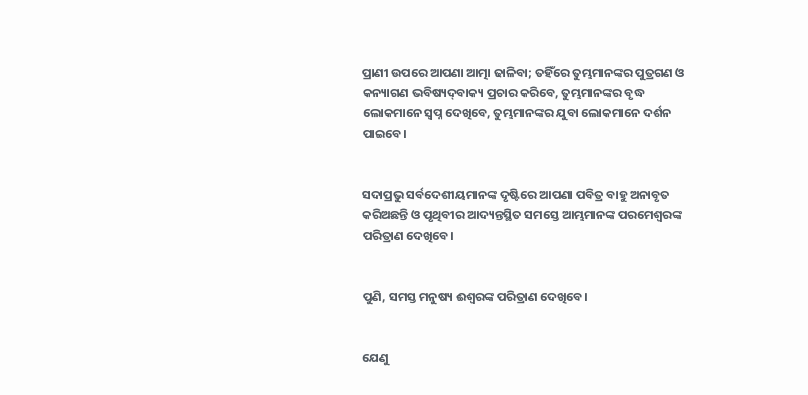ପ୍ରାଣୀ ଉପରେ ଆପଣା ଆତ୍ମା ଢାଳିବା; ତହିଁରେ ତୁମ୍ଭମାନଙ୍କର ପୁତ୍ରଗଣ ଓ କନ୍ୟାଗଣ ଭବିଷ୍ୟଦ୍‍ବାକ୍ୟ ପ୍ରଚାର କରିବେ, ତୁମ୍ଭମାନଙ୍କର ବୃଦ୍ଧ ଲୋକମାନେ ସ୍ୱପ୍ନ ଦେଖିବେ, ତୁମ୍ଭମାନଙ୍କର ଯୁବା ଲୋକମାନେ ଦର୍ଶନ ପାଇବେ।


ସଦାପ୍ରଭୁ ସର୍ବଦେଶୀୟମାନଙ୍କ ଦୃଷ୍ଟିରେ ଆପଣା ପବିତ୍ର ବାହୁ ଅନାବୃତ କରିଅଛନ୍ତି ଓ ପୃଥିବୀର ଆଦ୍ୟନ୍ତସ୍ଥିତ ସମସ୍ତେ ଆମ୍ଭମାନଙ୍କ ପରମେଶ୍ୱରଙ୍କ ପରିତ୍ରାଣ ଦେଖିବେ।


ପୁଣି, ସମସ୍ତ ମନୁଷ୍ୟ ଈଶ୍ବରଙ୍କ ପରିତ୍ରାଣ ଦେଖିବେ।


ଯେଣୁ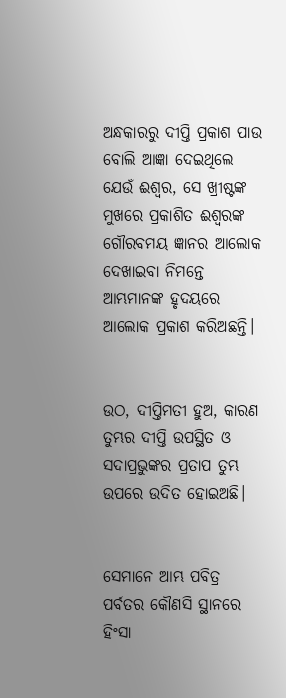ଅନ୍ଧକାରରୁ ଦୀପ୍ତି ପ୍ରକାଶ ପାଉ ବୋଲି ଆଜ୍ଞା ଦେଇଥିଲେ ଯେଉଁ ଈଶ୍ବର, ସେ ଖ୍ରୀଷ୍ଟଙ୍କ ମୁଖରେ ପ୍ରକାଶିତ ଈଶ୍ବରଙ୍କ ଗୌରବମୟ ଜ୍ଞାନର ଆଲୋକ ଦେଖାଇବା ନିମନ୍ତେ ଆମ୍ଭମାନଙ୍କ ହୃଦୟରେ ଆଲୋକ ପ୍ରକାଶ କରିଅଛନ୍ତି।


ଉଠ, ଦୀପ୍ତିମତୀ ହୁଅ, କାରଣ ତୁମ୍ଭର ଦୀପ୍ତି ଉପସ୍ଥିତ ଓ ସଦାପ୍ରଭୁଙ୍କର ପ୍ରତାପ ତୁମ୍ଭ ଉପରେ ଉଦିତ ହୋଇଅଛି।


ସେମାନେ ଆମ୍ଭ ପବିତ୍ର ପର୍ବତର କୌଣସି ସ୍ଥାନରେ ହିଂସା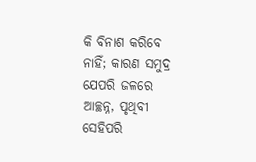କି ବିନାଶ କରିବେ ନାହିଁ; କାରଣ ସମୁଦ୍ର ଯେପରି ଜଳରେ ଆଚ୍ଛନ୍ନ, ପୃଥିବୀ ସେହିପରି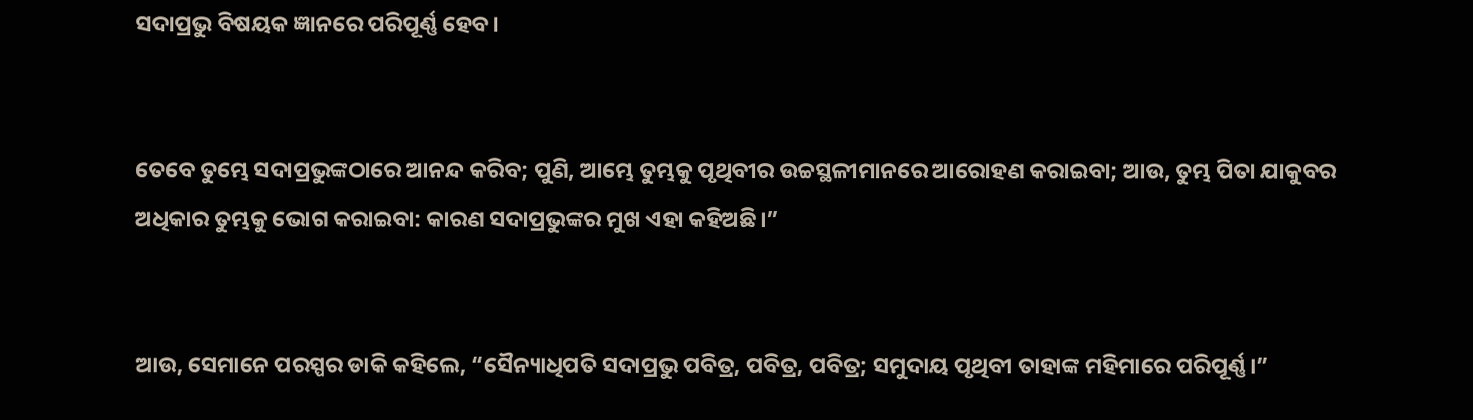ସଦାପ୍ରଭୁ ବିଷୟକ ଜ୍ଞାନରେ ପରିପୂର୍ଣ୍ଣ ହେବ।


ତେବେ ତୁମ୍ଭେ ସଦାପ୍ରଭୁଙ୍କଠାରେ ଆନନ୍ଦ କରିବ; ପୁଣି, ଆମ୍ଭେ ତୁମ୍ଭକୁ ପୃଥିବୀର ଉଚ୍ଚସ୍ଥଳୀମାନରେ ଆରୋହଣ କରାଇବା; ଆଉ, ତୁମ୍ଭ ପିତା ଯାକୁବର ଅଧିକାର ତୁମ୍ଭକୁ ଭୋଗ କରାଇବା: କାରଣ ସଦାପ୍ରଭୁଙ୍କର ମୁଖ ଏହା କହିଅଛି।”


ଆଉ, ସେମାନେ ପରସ୍ପର ଡାକି କହିଲେ, “ସୈନ୍ୟାଧିପତି ସଦାପ୍ରଭୁ ପବିତ୍ର, ପବିତ୍ର, ପବିତ୍ର; ସମୁଦାୟ ପୃଥିବୀ ତାହାଙ୍କ ମହିମାରେ ପରିପୂର୍ଣ୍ଣ।”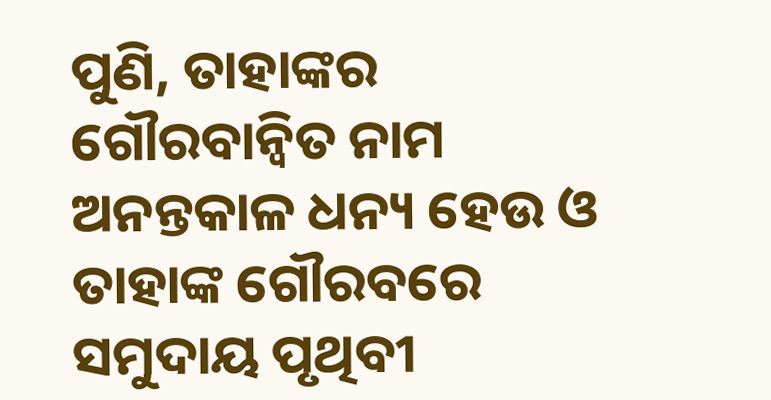ପୁଣି, ତାହାଙ୍କର ଗୌରବାନ୍ୱିତ ନାମ ଅନନ୍ତକାଳ ଧନ୍ୟ ହେଉ ଓ ତାହାଙ୍କ ଗୌରବରେ ସମୁଦାୟ ପୃଥିବୀ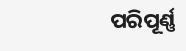ପରିପୂର୍ଣ୍ଣ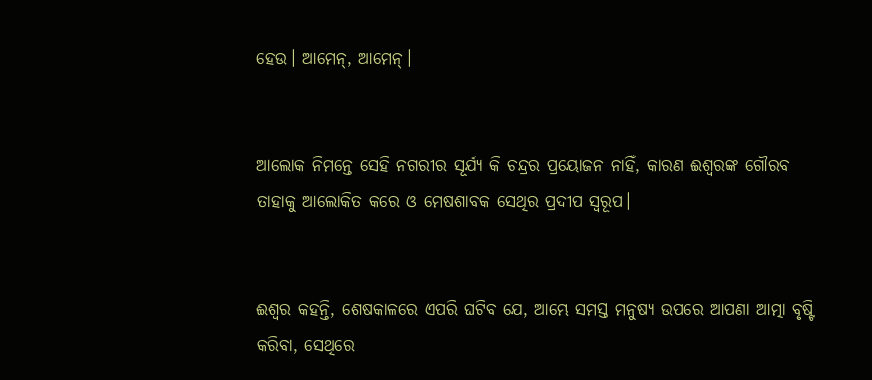ହେଉ। ଆମେନ୍‍, ଆମେନ୍‍।


ଆଲୋକ ନିମନ୍ତେ ସେହି ନଗରୀର ସୂର୍ଯ୍ୟ କି ଚନ୍ଦ୍ରର ପ୍ରୟୋଜନ ନାହିଁ, କାରଣ ଈଶ୍ବରଙ୍କ ଗୌରବ ତାହାକୁ ଆଲୋକିତ କରେ ଓ ମେଷଶାବକ ସେଥିର ପ୍ରଦୀପ ସ୍ୱରୂପ।


ଈଶ୍ବର କହନ୍ତି, ଶେଷକାଳରେ ଏପରି ଘଟିବ ଯେ, ଆମ୍ଭେ ସମସ୍ତ ମନୁଷ୍ୟ ଉପରେ ଆପଣା ଆତ୍ମା ବୃଷ୍ଟି କରିବା, ସେଥିରେ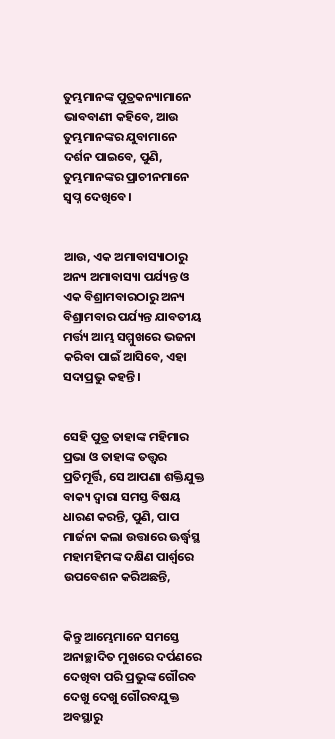ତୁମ୍ଭମାନଙ୍କ ପୁତ୍ରକନ୍ୟାମାନେ ଭାବବାଣୀ କହିବେ, ଆଉ ତୁମ୍ଭମାନଙ୍କର ଯୁବାମାନେ ଦର୍ଶନ ପାଇବେ, ପୁଣି, ତୁମ୍ଭମାନଙ୍କର ପ୍ରାଚୀନମାନେ ସ୍ୱପ୍ନ ଦେଖିବେ।


ଆଉ, ଏକ ଅମାବାସ୍ୟାଠାରୁ ଅନ୍ୟ ଅମାବାସ୍ୟା ପର୍ଯ୍ୟନ୍ତ ଓ ଏକ ବିଶ୍ରାମବାରଠାରୁ ଅନ୍ୟ ବିଶ୍ରାମବାର ପର୍ଯ୍ୟନ୍ତ ଯାବତୀୟ ମର୍ତ୍ତ୍ୟ ଆମ୍ଭ ସମ୍ମୁଖରେ ଭଜନା କରିବା ପାଇଁ ଆସିବେ, ଏହା ସଦାପ୍ରଭୁ କହନ୍ତି।


ସେହି ପୁତ୍ର ତାହାଙ୍କ ମହିମାର ପ୍ରଭା ଓ ତାହାଙ୍କ ତତ୍ତ୍ୱର ପ୍ରତିମୂର୍ତ୍ତି, ସେ ଆପଣା ଶକ୍ତିଯୁକ୍ତ ବାକ୍ୟ ଦ୍ୱାରା ସମସ୍ତ ବିଷୟ ଧାରଣ କରନ୍ତି, ପୁଣି, ପାପ ମାର୍ଜନା କଲା ଉତ୍ତାରେ ଊର୍ଦ୍ଧ୍ୱସ୍ଥ ମହାମହିମଙ୍କ ଦକ୍ଷିଣ ପାର୍ଶ୍ୱରେ ଉପବେଶନ କରିଅଛନ୍ତି,


କିନ୍ତୁ ଆମ୍ଭେମାନେ ସମସ୍ତେ ଅନାଚ୍ଛାଦିତ ମୁଖରେ ଦର୍ପଣରେ ଦେଖିବା ପରି ପ୍ରଭୁଙ୍କ ଗୌରବ ଦେଖୁ ଦେଖୁ ଗୌରବଯୁକ୍ତ ଅବସ୍ଥାରୁ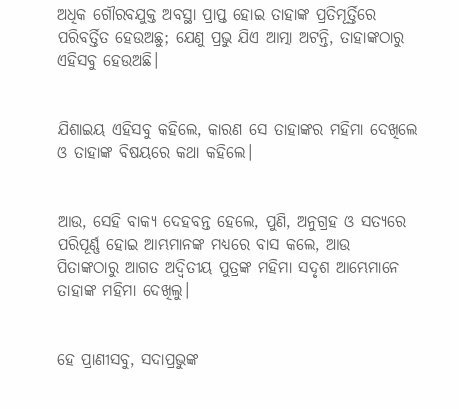ଅଧିକ ଗୌରବଯୁକ୍ତ ଅବସ୍ଥା ପ୍ରାପ୍ତ ହୋଇ ତାହାଙ୍କ ପ୍ରତିମୂର୍ତ୍ତିରେ ପରିବର୍ତ୍ତିତ ହେଉଅଛୁ; ଯେଣୁ ପ୍ରଭୁ ଯିଏ ଆତ୍ମା ଅଟନ୍ତି, ତାହାଙ୍କଠାରୁ ଏହିସବୁ ହେଉଅଛି।


ଯିଶାଇୟ ଏହିସବୁ କହିଲେ, କାରଣ ସେ ତାହାଙ୍କର ମହିମା ଦେଖିଲେ ଓ ତାହାଙ୍କ ବିଷୟରେ କଥା କହିଲେ।


ଆଉ, ସେହି ବାକ୍ୟ ଦେହବନ୍ତ ହେଲେ, ପୁଣି, ଅନୁଗ୍ରହ ଓ ସତ୍ୟରେ ପରିପୂର୍ଣ୍ଣ ହୋଇ ଆମ୍ଭମାନଙ୍କ ମଧ୍ୟରେ ବାସ କଲେ, ଆଉ ପିତାଙ୍କଠାରୁ ଆଗତ ଅଦ୍ୱିତୀୟ ପୁତ୍ରଙ୍କ ମହିମା ସଦୃଶ ଆମ୍ଭେମାନେ ତାହାଙ୍କ ମହିମା ଦେଖିଲୁ।


ହେ ପ୍ରାଣୀସବୁ, ସଦାପ୍ରଭୁଙ୍କ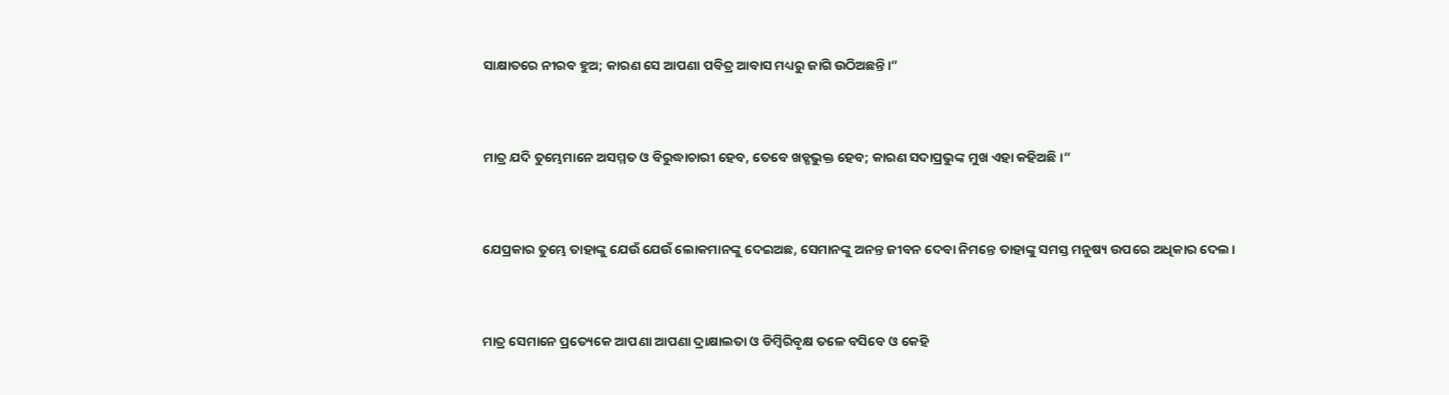ସାକ୍ଷାତରେ ନୀରବ ହୁଅ; କାରଣ ସେ ଆପଣା ପବିତ୍ର ଆବାସ ମଧ୍ୟରୁ ଜାଗି ଉଠିଅଛନ୍ତି।”


ମାତ୍ର ଯଦି ତୁମ୍ଭେମାନେ ଅସମ୍ମତ ଓ ବିରୁଦ୍ଧାଚାରୀ ହେବ, ତେବେ ଖଡ୍ଗଭୁକ୍ତ ହେବ; କାରଣ ସଦାପ୍ରଭୁଙ୍କ ମୁଖ ଏହା କହିଅଛି।”


ଯେପ୍ରକାର ତୁମ୍ଭେ ତାହାଙ୍କୁ ଯେଉଁ ଯେଉଁ ଲୋକମାନଙ୍କୁ ଦେଇଅଛ, ସେମାନଙ୍କୁ ଅନନ୍ତ ଜୀବନ ଦେବା ନିମନ୍ତେ ତାହାଙ୍କୁ ସମସ୍ତ ମନୁଷ୍ୟ ଉପରେ ଅଧିକାର ଦେଲ।


ମାତ୍ର ସେମାନେ ପ୍ରତ୍ୟେକେ ଆପଣା ଆପଣା ଦ୍ରାକ୍ଷାଲତା ଓ ଡିମ୍ବିରିବୃକ୍ଷ ତଳେ ବସିବେ ଓ କେହି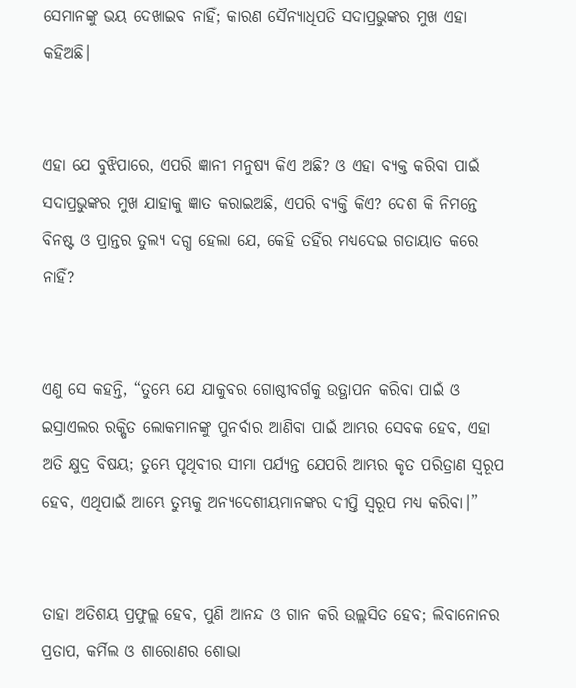ସେମାନଙ୍କୁ ଭୟ ଦେଖାଇବ ନାହିଁ; କାରଣ ସୈନ୍ୟାଧିପତି ସଦାପ୍ରଭୁଙ୍କର ମୁଖ ଏହା କହିଅଛି।


ଏହା ଯେ ବୁଝିପାରେ, ଏପରି ଜ୍ଞାନୀ ମନୁଷ୍ୟ କିଏ ଅଛି? ଓ ଏହା ବ୍ୟକ୍ତ କରିବା ପାଇଁ ସଦାପ୍ରଭୁଙ୍କର ମୁଖ ଯାହାକୁ ଜ୍ଞାତ କରାଇଅଛି, ଏପରି ବ୍ୟକ୍ତି କିଏ? ଦେଶ କି ନିମନ୍ତେ ବିନଷ୍ଟ ଓ ପ୍ରାନ୍ତର ତୁଲ୍ୟ ଦଗ୍ଧ ହେଲା ଯେ, କେହି ତହିଁର ମଧ୍ୟଦେଇ ଗତାୟାତ କରେ ନାହିଁ?


ଏଣୁ ସେ କହନ୍ତି, “ତୁମ୍ଭେ ଯେ ଯାକୁବର ଗୋଷ୍ଠୀବର୍ଗକୁ ଉତ୍ଥାପନ କରିବା ପାଇଁ ଓ ଇସ୍ରାଏଲର ରକ୍ଷିତ ଲୋକମାନଙ୍କୁ ପୁନର୍ବାର ଆଣିବା ପାଇଁ ଆମ୍ଭର ସେବକ ହେବ, ଏହା ଅତି କ୍ଷୁଦ୍ର ବିଷୟ; ତୁମ୍ଭେ ପୃଥିବୀର ସୀମା ପର୍ଯ୍ୟନ୍ତ ଯେପରି ଆମ୍ଭର କୃତ ପରିତ୍ରାଣ ସ୍ୱରୂପ ହେବ, ଏଥିପାଇଁ ଆମ୍ଭେ ତୁମ୍ଭକୁ ଅନ୍ୟଦେଶୀୟମାନଙ୍କର ଦୀପ୍ତି ସ୍ୱରୂପ ମଧ୍ୟ କରିବା।”


ତାହା ଅତିଶୟ ପ୍ରଫୁଲ୍ଲ ହେବ, ପୁଣି ଆନନ୍ଦ ଓ ଗାନ କରି ଉଲ୍ଲସିତ ହେବ; ଲିବାନୋନର ପ୍ରତାପ, କର୍ମିଲ ଓ ଶାରୋଣର ଶୋଭା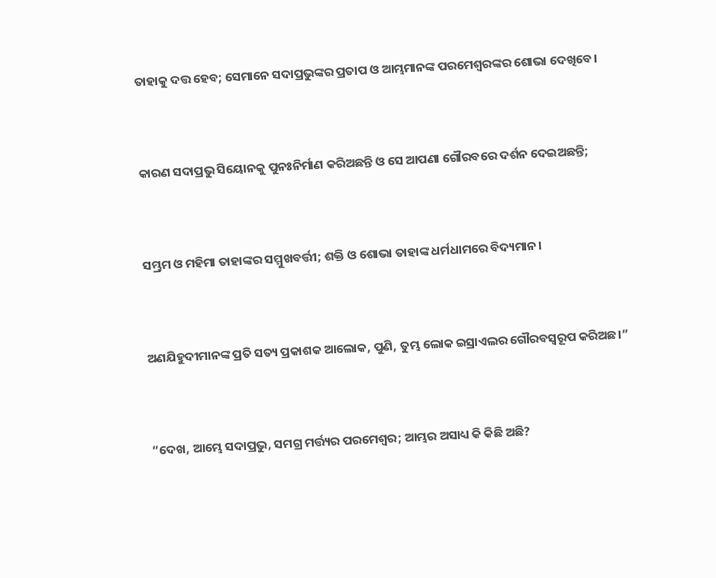ତାହାକୁ ଦତ୍ତ ହେବ; ସେମାନେ ସଦାପ୍ରଭୁଙ୍କର ପ୍ରତାପ ଓ ଆମ୍ଭମାନଙ୍କ ପରମେଶ୍ୱରଙ୍କର ଶୋଭା ଦେଖିବେ।


କାରଣ ସଦାପ୍ରଭୁ ସିୟୋନକୁ ପୁନଃନିର୍ମାଣ କରିଅଛନ୍ତି ଓ ସେ ଆପଣା ଗୌରବରେ ଦର୍ଶନ ଦେଇଅଛନ୍ତି;


ସମ୍ଭ୍ରମ ଓ ମହିମା ତାହାଙ୍କର ସମ୍ମୁଖବର୍ତ୍ତୀ; ଶକ୍ତି ଓ ଶୋଭା ତାହାଙ୍କ ଧର୍ମଧାମରେ ବିଦ୍ୟମାନ।


ଅଣଯିହୁଦୀମାନଙ୍କ ପ୍ରତି ସତ୍ୟ ପ୍ରକାଶକ ଆଲୋକ, ପୁଣି, ତୁମ୍ଭ ଲୋକ ଇସ୍ରାଏଲର ଗୌରବସ୍ୱରୂପ କରିଅଛ।”


“ଦେଖ, ଆମ୍ଭେ ସଦାପ୍ରଭୁ, ସମଗ୍ର ମର୍ତ୍ତ୍ୟର ପରମେଶ୍ୱର; ଆମ୍ଭର ଅସାଧ୍ୟ କି କିଛି ଅଛି?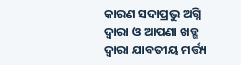କାରଣ ସଦାପ୍ରଭୁ ଅଗ୍ନି ଦ୍ୱାରା ଓ ଆପଣା ଖଡ୍ଗ ଦ୍ୱାରା ଯାବତୀୟ ମର୍ତ୍ତ୍ୟ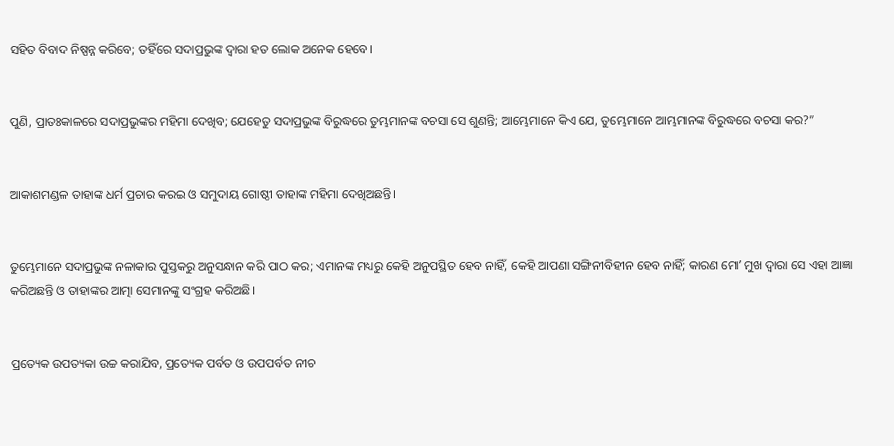ସହିତ ବିବାଦ ନିଷ୍ପନ୍ନ କରିବେ; ତହିଁରେ ସଦାପ୍ରଭୁଙ୍କ ଦ୍ୱାରା ହତ ଲୋକ ଅନେକ ହେବେ।


ପୁଣି, ପ୍ରାତଃକାଳରେ ସଦାପ୍ରଭୁଙ୍କର ମହିମା ଦେଖିବ; ଯେହେତୁ ସଦାପ୍ରଭୁଙ୍କ ବିରୁଦ୍ଧରେ ତୁମ୍ଭମାନଙ୍କ ବଚସା ସେ ଶୁଣନ୍ତି; ଆମ୍ଭେମାନେ କିଏ ଯେ, ତୁମ୍ଭେମାନେ ଆମ୍ଭମାନଙ୍କ ବିରୁଦ୍ଧରେ ବଚସା କର?”


ଆକାଶମଣ୍ଡଳ ତାହାଙ୍କ ଧର୍ମ ପ୍ରଚାର କରଇ ଓ ସମୁଦାୟ ଗୋଷ୍ଠୀ ତାହାଙ୍କ ମହିମା ଦେଖିଅଛନ୍ତି।


ତୁମ୍ଭେମାନେ ସଦାପ୍ରଭୁଙ୍କ ନଳାକାର ପୁସ୍ତକରୁ ଅନୁସନ୍ଧାନ କରି ପାଠ କର; ଏମାନଙ୍କ ମଧ୍ୟରୁ କେହି ଅନୁପସ୍ଥିତ ହେବ ନାହିଁ, କେହି ଆପଣା ସଙ୍ଗିନୀବିହୀନ ହେବ ନାହିଁ; କାରଣ ମୋʼ ମୁଖ ଦ୍ୱାରା ସେ ଏହା ଆଜ୍ଞା କରିଅଛନ୍ତି ଓ ତାହାଙ୍କର ଆତ୍ମା ସେମାନଙ୍କୁ ସଂଗ୍ରହ କରିଅଛି।


ପ୍ରତ୍ୟେକ ଉପତ୍ୟକା ଉଚ୍ଚ କରାଯିବ, ପ୍ରତ୍ୟେକ ପର୍ବତ ଓ ଉପପର୍ବତ ନୀଚ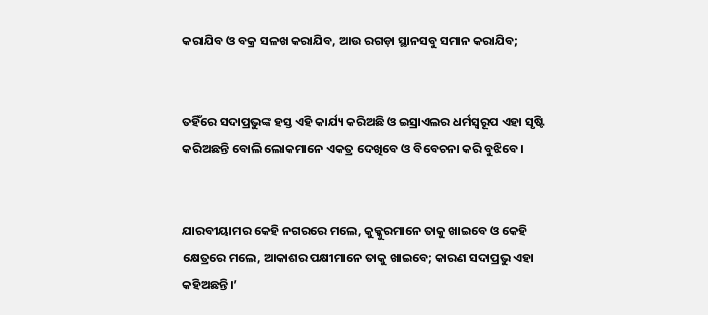କରାଯିବ ଓ ବକ୍ର ସଳଖ କରାଯିବ, ଆଉ ରଗଡ଼ା ସ୍ଥାନସବୁ ସମାନ କରାଯିବ;


ତହିଁରେ ସଦାପ୍ରଭୁଙ୍କ ହସ୍ତ ଏହି କାର୍ଯ୍ୟ କରିଅଛି ଓ ଇସ୍ରାଏଲର ଧର୍ମସ୍ୱରୂପ ଏହା ସୃଷ୍ଟି କରିଅଛନ୍ତି ବୋଲି ଲୋକମାନେ ଏକତ୍ର ଦେଖିବେ ଓ ବିବେଚନା କରି ବୁଝିବେ।


ଯାରବୀୟାମର କେହି ନଗରରେ ମଲେ, କୁକ୍କୁରମାନେ ତାକୁ ଖାଇବେ ଓ କେହି କ୍ଷେତ୍ରରେ ମଲେ, ଆକାଶର ପକ୍ଷୀମାନେ ତାକୁ ଖାଇବେ; କାରଣ ସଦାପ୍ରଭୁ ଏହା କହିଅଛନ୍ତି।’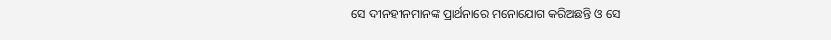ସେ ଦୀନହୀନମାନଙ୍କ ପ୍ରାର୍ଥନାରେ ମନୋଯୋଗ କରିଅଛନ୍ତି ଓ ସେ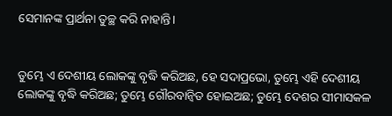ସେମାନଙ୍କ ପ୍ରାର୍ଥନା ତୁଚ୍ଛ କରି ନାହାନ୍ତି।


ତୁମ୍ଭେ ଏ ଦେଶୀୟ ଲୋକଙ୍କୁ ବୃଦ୍ଧି କରିଅଛ, ହେ ସଦାପ୍ରଭୋ, ତୁମ୍ଭେ ଏହି ଦେଶୀୟ ଲୋକଙ୍କୁ ବୃଦ୍ଧି କରିଅଛ; ତୁମ୍ଭେ ଗୌରବାନ୍ୱିତ ହୋଇଅଛ; ତୁମ୍ଭେ ଦେଶର ସୀମାସକଳ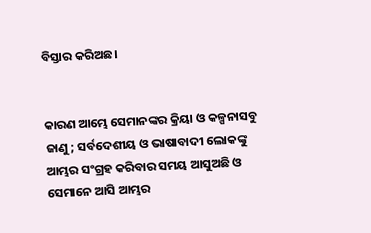ବିସ୍ତାର କରିଅଛ।


କାରଣ ଆମ୍ଭେ ସେମାନଙ୍କର କ୍ରିୟା ଓ କଳ୍ପନାସବୁ ଜାଣୁ; ସର୍ବଦେଶୀୟ ଓ ଭାଷାବାଦୀ ଲୋକଙ୍କୁ ଆମ୍ଭର ସଂଗ୍ରହ କରିବାର ସମୟ ଆସୁଅଛି ଓ ସେମାନେ ଆସି ଆମ୍ଭର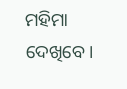ମହିମା ଦେଖିବେ।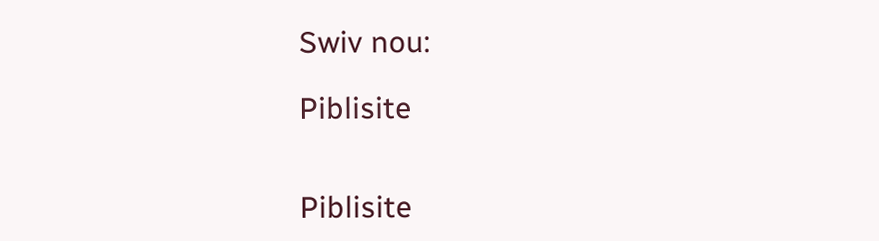Swiv nou:

Piblisite


Piblisite